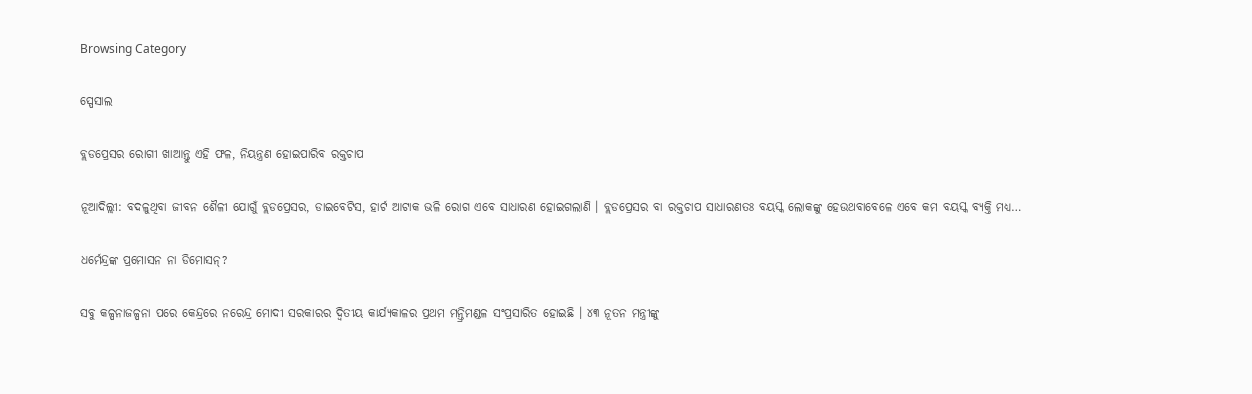Browsing Category

ସ୍ପେସାଲ

ବ୍ଲଡପ୍ରେସର ରୋଗୀ ଖାଆନ୍ତୁ ଏହି ଫଳ, ନିୟନ୍ତ୍ରଣ ହୋଇପାରିବ ରକ୍ତଚାପ

ନୂଆଦିଲ୍ଲୀ: ବଦଳୁଥିବା ଜୀବନ ଶୈଳୀ ଯୋଗୁଁ ବ୍ଲଡପ୍ରେସର, ଡାଇବେଟିସ, ହାର୍ଟ ଆଟାକ ଭଳି ରୋଗ ଏବେ ସାଧାରଣ ହୋଇଗଲାଣି । ବ୍ଲଡପ୍ରେସର ବା ରକ୍ତଚାପ ସାଧାରଣତଃ ବୟସ୍କ ଲୋକଙ୍କୁ ହେଉଥବାବେଳେ ଏବେ କମ ବୟସ୍କ ବ୍ୟକ୍ତି ମଧ୍ୟ…

ଧର୍ମେନ୍ଦ୍ରଙ୍କ ପ୍ରମୋସନ ନା ଡିମୋସନ୍?

ସବୁ କଳ୍ପନାଜଳ୍ପନା ପରେ କେନ୍ଦ୍ରରେ ନରେନ୍ଦ୍ର ମୋଦୀ ସରକାରର ଦ୍ୱିତୀୟ କାର୍ଯ୍ୟକାଳର ପ୍ରଥମ ମନ୍ତ୍ରିମଣ୍ଡଳ ସଂପ୍ରସାରିତ ହୋଇଛି । ୪୩ ନୂତନ ମନ୍ତ୍ରୀଙ୍କୁ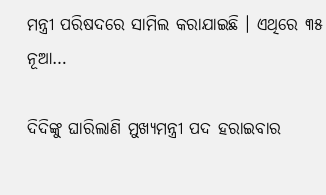ମନ୍ତ୍ରୀ ପରିଷଦରେ ସାମିଲ କରାଯାଇଛି । ଏଥିରେ ୩୫ ନୂଆ…

ଦିଦିଙ୍କୁ ଘାରିଲାଣି ମୁଖ୍ୟମନ୍ତ୍ରୀ ପଦ ହରାଇବାର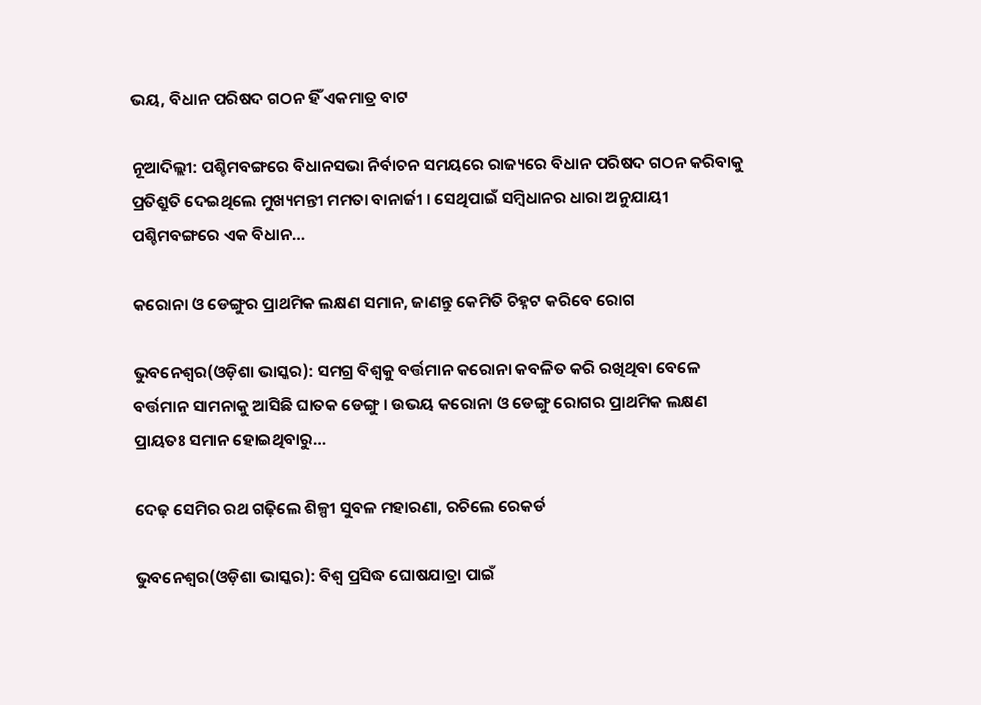ଭୟ, ବିଧାନ ପରିଷଦ ଗଠନ ହିଁ ଏକମାତ୍ର ବାଟ

ନୂଆଦିଲ୍ଲୀ: ପଶ୍ଚିମବଙ୍ଗରେ ବିଧାନସଭା ନିର୍ବାଚନ ସମୟରେ ରାଜ୍ୟରେ ବିଧାନ ପରିଷଦ ଗଠନ କରିବାକୁ ପ୍ରତିଶ୍ରୁତି ଦେଇଥିଲେ ମୁଖ୍ୟମନ୍ତୀ ମମତା ବାନାର୍ଜୀ । ସେଥିପାଇଁ ସମ୍ବିଧାନର ଧାରା ଅନୁଯାୟୀ ପଶ୍ଚିମବଙ୍ଗରେ ଏକ ବିଧାନ…

କରୋନା ଓ ଡେଙ୍ଗୁର ପ୍ରାଥମିକ ଲକ୍ଷଣ ସମାନ, ଜାଣନ୍ତୁ କେମିତି ଚିହ୍ନଟ କରିବେ ରୋଗ

ଭୁବନେଶ୍ୱର(ଓଡ଼ିଶା ଭାସ୍କର): ସମଗ୍ର ବିଶ୍ୱକୁ ବର୍ତ୍ତମାନ କରୋନା କବଳିତ କରି ରଖିଥିବା ବେଳେ ବର୍ତ୍ତମାନ ସାମନାକୁ ଆସିଛି ଘାତକ ଡେଙ୍ଗୁ । ଉଭୟ କରୋନା ଓ ଡେଙ୍ଗୁ ରୋଗର ପ୍ରାଥମିକ ଲକ୍ଷଣ ପ୍ରାୟତଃ ସମାନ ହୋଇଥିବାରୁ…

ଦେଢ଼ ସେମିର ରଥ ଗଢ଼ିଲେ ଶିଳ୍ପୀ ସୁବଳ ମହାରଣା, ରଚିଲେ ରେକର୍ଡ

ଭୁବନେଶ୍ୱର(ଓଡ଼ିଶା ଭାସ୍କର): ବିଶ୍ୱ ପ୍ରସିଦ୍ଧ ଘୋଷଯାତ୍ରା ପାଇଁ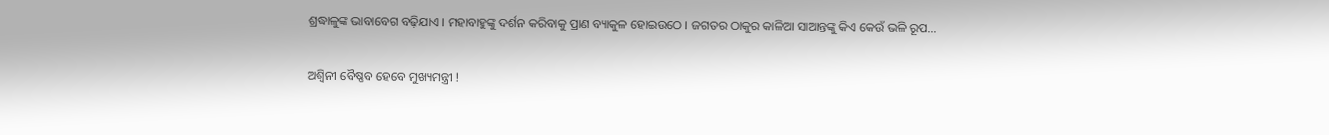ଶ୍ରଦ୍ଧାଳୁଙ୍କ ଭାବାବେଗ ବଢ଼ିଯାଏ । ମହାବାହୁଙ୍କୁ ଦର୍ଶନ କରିବାକୁ ପ୍ରାଣ ବ୍ୟାକୁଳ ହୋଇଉଠେ । ଜଗତର ଠାକୁର କାଳିଆ ସାଆନ୍ତଙ୍କୁ କିଏ କେଉଁ ଭଳି ରୂପ…

ଅଶ୍ୱିନୀ ବୈଷ୍ଣବ ହେବେ ମୁଖ୍ୟମନ୍ତ୍ରୀ !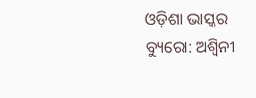ଓଡ଼ିଶା ଭାସ୍କର ବ୍ୟୁରୋ: ଅଶ୍ୱିନୀ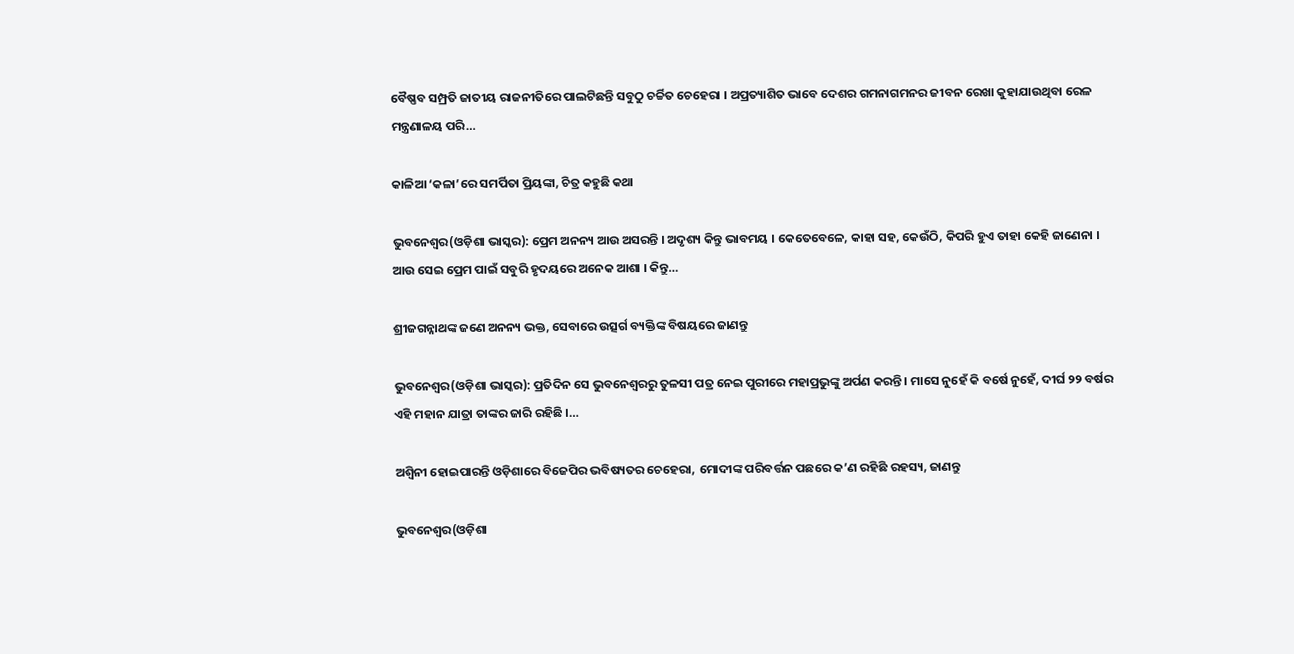ବୈଷ୍ଣବ ସମ୍ପ୍ରତି ଜାତୀୟ ରାଜନୀତିରେ ପାଲଟିଛନ୍ତି ସବୁଠୁ ଚର୍ଚ୍ଚିତ ଚେହେରା । ଅପ୍ରତ୍ୟାଶିତ ଭାବେ ଦେଶର ଗମନାଗମନର ଜୀବନ ରେଖା କୁହାଯାଉଥିବା ରେଳ ମନ୍ତ୍ରଣାଳୟ ପରି…

କାଳିଆ ‘କଳା’ରେ ସମର୍ପିତା ପ୍ରିୟଙ୍କା, ଚିତ୍ର କହୁଛି କଥା

ଭୁବନେଶ୍ୱର(ଓଡ଼ିଶା ଭାସ୍କର): ପ୍ରେମ ଅନନ୍ୟ ଆଉ ଅସରନ୍ତି । ଅଦୃଶ୍ୟ କିନ୍ତୁ ଭାବମୟ । କେତେବେଳେ, କାହା ସହ, କେଉଁଠି, କିପରି ହୁଏ ତାହା କେହି ଜାଣେନା । ଆଉ ସେଇ ପ୍ରେମ ପାଇଁ ସବୁରି ହୃଦୟରେ ଅନେକ ଆଶା । କିନ୍ତୁ…

ଶ୍ରୀଜଗନ୍ନାଥଙ୍କ ଜଣେ ଅନନ୍ୟ ଭକ୍ତ, ସେବାରେ ଉତ୍ସର୍ଗ ବ୍ୟକ୍ତିଙ୍କ ବିଷୟରେ ଜାଣନ୍ତୁ

ଭୁବନେଶ୍ୱର(ଓଡ଼ିଶା ଭାସ୍କର): ପ୍ରତିଦିନ ସେ ଭୁବନେଶ୍ୱରରୁ ତୁଳସୀ ପତ୍ର ନେଇ ପୁରୀରେ ମହାପ୍ରଭୁଙ୍କୁ ଅର୍ପଣ କରନ୍ତି । ମାସେ ନୁହେଁ କି ବର୍ଷେ ନୁହେଁ, ଦୀର୍ଘ ୨୨ ବର୍ଷର ଏହି ମହାନ ଯାତ୍ରା ତାଙ୍କର ଜାରି ରହିଛି ।…

ଅଶ୍ୱିନୀ ହୋଇପାରନ୍ତି ଓଡ଼ିଶାରେ ବିଜେପିର ଭବିଷ୍ୟତର ଚେହେରା, ମୋଦୀଙ୍କ ପରିବର୍ତ୍ତନ ପଛରେ କ’ଣ ରହିଛି ରହସ୍ୟ, ଜାଣନ୍ତୁ

ଭୁବନେଶ୍ୱର(ଓଡ଼ିଶା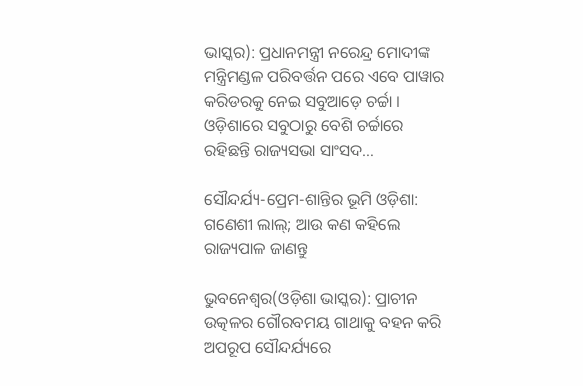ଭାସ୍କର): ପ୍ରଧାନମନ୍ତ୍ରୀ ନରେନ୍ଦ୍ର ମୋଦୀଙ୍କ ମନ୍ତ୍ରିମଣ୍ଡଳ ପରିବର୍ତ୍ତନ ପରେ ଏବେ ପାୱାର କରିଡରକୁ ନେଇ ସବୁଆଡ଼େ ଚର୍ଚ୍ଚା । ଓଡ଼ିଶାରେ ସବୁଠାରୁ ବେଶି ଚର୍ଚ୍ଚାରେ ରହିଛନ୍ତି ରାଜ୍ୟସଭା ସାଂସଦ…

ସୌନ୍ଦର୍ଯ୍ୟ-ପ୍ରେମ-ଶାନ୍ତିର ଭୂମି ଓଡ଼ିଶା: ଗଣେଶୀ ଲାଲ୍; ଆଉ କଣ କହିଲେ ରାଜ୍ୟପାଳ ଜାଣନ୍ତୁ

ଭୁବନେଶ୍ୱର(ଓଡ଼ିଶା ଭାସ୍କର): ପ୍ରାଚୀନ ଉତ୍କଳର ଗୌରବମୟ ଗାଥାକୁ ବହନ କରି ଅପରୂପ ସୌନ୍ଦର୍ଯ୍ୟରେ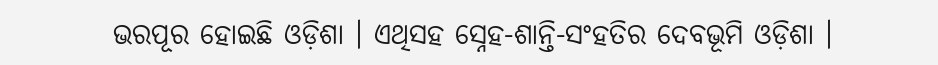ଭରପୂର ହୋଇଛି ଓଡ଼ିଶା । ଏଥିସହ ସ୍ନେହ-ଶାନ୍ତି-ସଂହତିର ଦେବଭୂମି ଓଡ଼ିଶା ।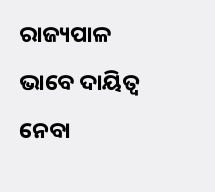ରାଜ୍ୟପାଳ ଭାବେ ଦାୟିତ୍ୱ ନେବା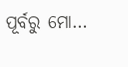ପୂର୍ବରୁ ମୋ…